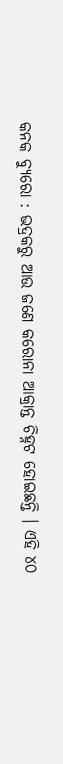କନକ ବ୍ୟୁରୋ : ଭଦ୍ରକରୁ ଆଉ ଜଣେ କରୋନା ଆକ୍ରାନ୍ତ ଚିହ୍ନଟ ହୋଇଛନ୍ତି । ଏହି ୪୦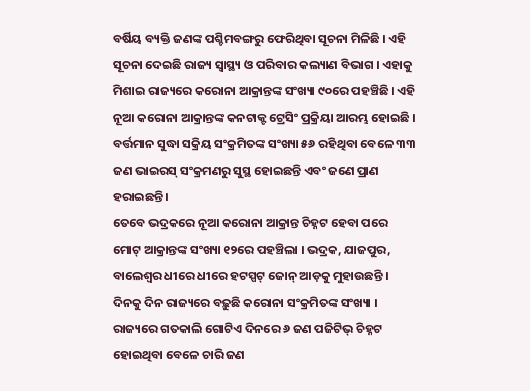ବର୍ଷିୟ ବ୍ୟକ୍ତି ଜଣଙ୍କ ପଶ୍ଚିମବଙ୍ଗରୁ ଫେରିଥିବା ସୂଚନା ମିଳିଛି । ଏହି ସୂଚନା ଦେଇଛି ରାଜ୍ୟ ସ୍ୱାସ୍ଥ୍ୟ ଓ ପରିବାର କଲ୍ୟାଣ ବିଭାଗ । ଏହାକୁ ମିଶାଇ ରାଜ୍ୟରେ କରୋନା ଆକ୍ରାନ୍ତଙ୍କ ସଂଖ୍ୟା ୯୦ରେ ପହଞ୍ଚିଛି । ଏହି ନୂଆ କରୋନା ଆକ୍ରାନ୍ତଙ୍କ କନଟାକ୍ଟ ଟ୍ରେସିଂ ପ୍ରକ୍ରିୟା ଆରମ୍ଭ ହୋଇଛି । ବର୍ତ୍ତମାନ ସୁଦ୍ଧା ସକ୍ରିୟ ସଂକ୍ରମିତଙ୍କ ସଂଖ୍ୟା ୫୬ ରହିଥିବା ବେଳେ ୩୩ ଜଣ ଭାଇରସ୍ ସଂକ୍ରମଣରୁ ସୁସ୍ଥ ହୋଇଛନ୍ତି ଏବଂ ଜଣେ ପ୍ରାଣ ହରାଇଛନ୍ତି ।
ତେବେ ଭଦ୍ରକରେ ନୂଆ କରୋନା ଆକ୍ରାନ୍ତ ଚିହ୍ନଟ ହେବା ପରେ ମୋଟ୍ ଆକ୍ରାନ୍ତଙ୍କ ସଂଖ୍ୟା ୧୨ରେ ପହଞ୍ଚିଲା । ଭଦ୍ରକ, ଯାଜପୁର, ବାଲେଶ୍ୱର ଧୀରେ ଧୀରେ ହଟସ୍ପଟ୍ ଜୋନ୍ ଆଡ଼କୁ ମୁହାଉଛନ୍ତି । ଦିନକୁ ଦିନ ରାଜ୍ୟରେ ବଢ଼ୁଛି କରୋନା ସଂକ୍ରମିତଙ୍କ ସଂଖ୍ୟା । ରାଜ୍ୟରେ ଗତକାଲି ଗୋଟିଏ ଦିନରେ ୬ ଜଣ ପଜିଟିଭ୍ ଚିହ୍ନଟ ହୋଇଥିବା ବେଳେ ଚାରି ଜଣ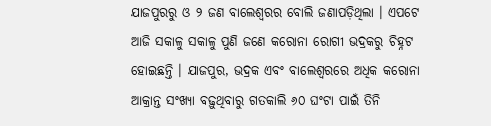ଯାଜପୁରରୁ ଓ ୨ ଜଣ ବାଲେଶ୍ୱରର ବୋଲି ଜଣାପଡ଼ିଥିଲା । ଏପଟେ ଆଜି ସକାଳୁ ସକାଳୁ ପୁଣି ଜଣେ କରୋନା ରୋଗୀ ଭଦ୍ରକରୁ ଚିହ୍ନଟ ହୋଇଛନ୍ତି । ଯାଜପୁର, ଭଦ୍ରକ ଏବଂ ବାଲେଶ୍ୱରରେ ଅଧିକ କରୋନା ଆକ୍ରାନ୍ତ ସଂଖ୍ୟା ବଢ଼ୁଥିବାରୁ ଗତକାଲି ୬୦ ଘଂଟା ପାଇଁ ତିନି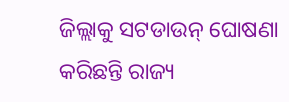ଜିଲ୍ଲାକୁ ସଟଡାଉନ୍ ଘୋଷଣା କରିଛନ୍ତି ରାଜ୍ୟ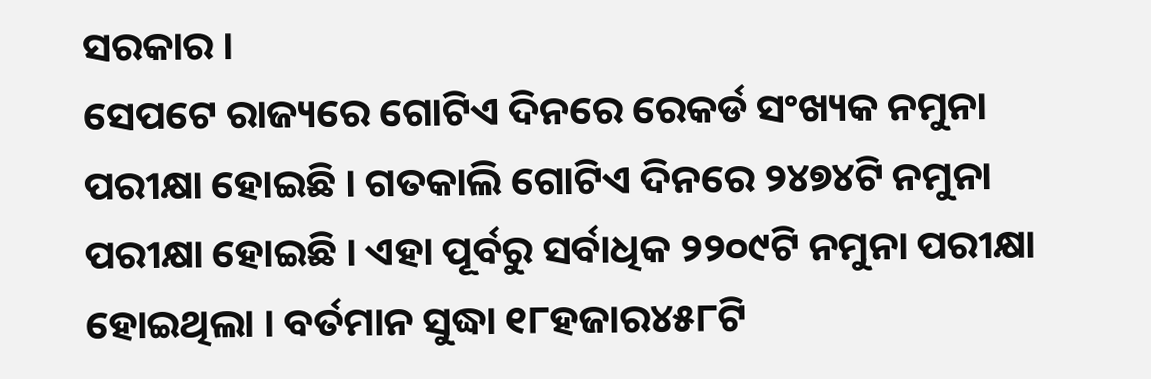ସରକାର ।
ସେପଟେ ରାଜ୍ୟରେ ଗୋଟିଏ ଦିନରେ ରେକର୍ଡ ସଂଖ୍ୟକ ନମୁନା ପରୀକ୍ଷା ହୋଇଛି । ଗତକାଲି ଗୋଟିଏ ଦିନରେ ୨୪୭୪ଟି ନମୁନା ପରୀକ୍ଷା ହୋଇଛି । ଏହା ପୂର୍ବରୁ ସର୍ବାଧିକ ୨୨୦୯ଟି ନମୁନା ପରୀକ୍ଷା ହୋଇଥିଲା । ବର୍ତମାନ ସୁଦ୍ଧା ୧୮ହଜାର୪୫୮ଟି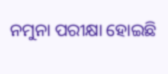ନମୁନା ପରୀକ୍ଷା ହୋଇଛି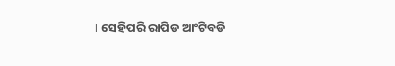। ସେହିପରି ରାପିଡ ଆଂଟିବଡି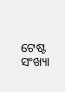ଟେଷ୍ଟ ସଂଖ୍ୟା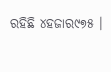ରହିଛି ୪ହଜାର୯୭୫ ।